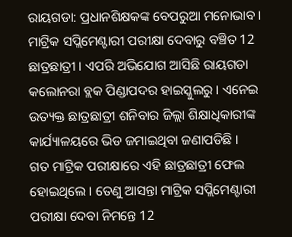ରାୟଗଡା: ପ୍ରଧାନଶିକ୍ଷକଙ୍କ ବେପରୁଆ ମନୋଭାବ । ମାଟ୍ରିକ ସପ୍ଲିମେଣ୍ଟାରୀ ପରୀକ୍ଷା ଦେବାରୁ ବଞ୍ଚିତ 12 ଛାତ୍ରଛାତ୍ରୀ । ଏପରି ଅଭିଯୋଗ ଆସିଛି ରାୟଗଡା କଲୋନରା ବ୍ଲକ ପିଣ୍ଡାପଦର ହାଇସ୍କୁଲରୁ । ଏନେଇ ଉତ୍ୟକ୍ତ ଛାତ୍ରଛାତ୍ରୀ ଶନିବାର ଜିଲ୍ଲା ଶିକ୍ଷାଧିକାରୀଙ୍କ କାର୍ଯ୍ୟାଳୟରେ ଭିଡ ଜମାଇଥିବା ଜଣାପଡିଛି ।
ଗତ ମାଟ୍ରିକ ପରୀକ୍ଷାରେ ଏହି ଛାତ୍ରଛାତ୍ରୀ ଫେଲ ହୋଇଥିଲେ । ତେଣୁ ଆସନ୍ତା ମାଟ୍ରିକ ସପ୍ଲିମେଣ୍ଟାରୀ ପରୀକ୍ଷା ଦେବା ନିମନ୍ତେ 12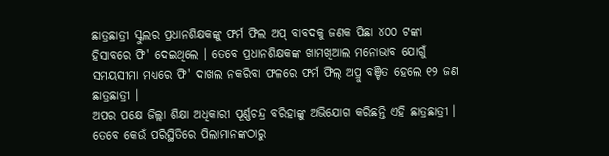ଛାତ୍ରଛାତ୍ରୀ ସ୍କୁଲର ପ୍ରଧାନଶିକ୍ଷକଙ୍କୁ ଫର୍ମ ଫିଲ ଅପ୍ ବାବଦକୁ ଜଣକ ପିଛା ୪୦୦ ଟଙ୍କା ହିସାବରେ ଫି' ଦେଇଥିଲେ । ତେବେ ପ୍ରଧାନଶିକ୍ଷକଙ୍କ ଖାମଖିଆଲ ମନୋଭାବ ଯୋଗୁଁ ସମୟସୀମା ମଧ୍ୟରେ ଫି' ଦାଖଲ ନକରିବା ଫଳରେ ଫର୍ମ ଫିଲ୍ ଅପ୍ରୁ ବଞ୍ଚିତ ହେଲେ ୧୨ ଜଣ ଛାତ୍ରଛାତ୍ରୀ ।
ଅପର ପକ୍ଷେ ଜିଲ୍ଲା ଶିକ୍ଷା ଅଧିକାରୀ ପୂର୍ଣ୍ଣଚନ୍ଦ୍ର ବରିହାଙ୍କୁ ଅଭିଯୋଗ କରିଛନ୍ତି ଏହି ଛାତ୍ରଛାତ୍ରୀ । ତେବେ କେଉଁ ପରିସ୍ଥିତିରେ ପିଲାମାନଙ୍କଠାରୁ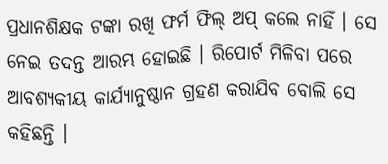ପ୍ରଧାନଶିକ୍ଷକ ଟଙ୍କା ରଖି ଫର୍ମ ଫିଲ୍ ଅପ୍ କଲେ ନାହିଁ । ସେ ନେଇ ତଦନ୍ତ ଆରମ୍ଭ ହୋଇଛି । ରିପୋର୍ଟ ମିଳିବା ପରେ ଆବଶ୍ୟକୀୟ କାର୍ଯ୍ୟାନୁଷ୍ଠାନ ଗ୍ରହଣ କରାଯିବ ବୋଲି ସେ କହିଛନ୍ତି ।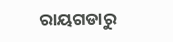ରାୟଗଡାରୁ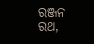ରଞ୍ଜନ ରଥ,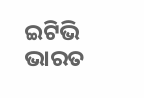ଇଟିଭି ଭାରତ